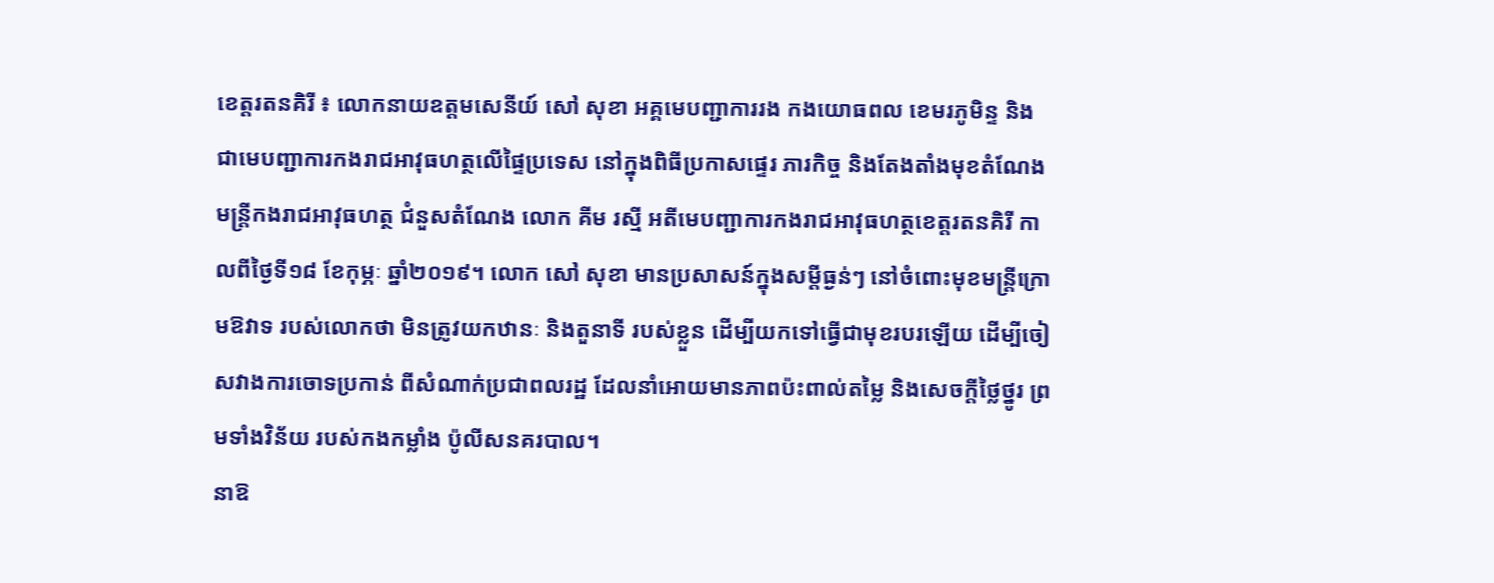ខេត្តរតនគិរី ៖ លោកនាយឧត្ដមសេនីយ៍ សៅ សុខា អគ្គមេបញ្ជាការរង កងយោធពល ខេមរភូមិន្ទ និង ជាមេបញ្ជាការកងរាជអាវុធហត្ថលើផ្ទៃប្រទេស នៅក្នុងពិធីប្រកាសផ្ទេរ ភារកិច្ច និងតែងតាំងមុខតំណែង មន្ត្រីកងរាជអាវុធហត្ថ ជំនួសតំណែង លោក គីម រស្មី អតីមេបញ្ជាការកងរាជអាវុធហត្ថខេត្តរតនគិរី កាលពីថ្ងៃទី១៨ ខែកុម្ភៈ ឆ្នាំ២០១៩។ លោក សៅ សុខា មានប្រសាសន៍ក្នុងសម្តីធ្ងន់ៗ នៅចំពោះមុខមន្ត្រីក្រោមឱវាទ របស់លោកថា មិនត្រូវយកឋានៈ និងតួនាទី របស់ខ្លួន ដើម្បីយកទៅធ្វើជាមុខរបរឡើយ ដើម្បីចៀសវាងការចោទប្រកាន់ ពីសំណាក់ប្រជាពលរដ្ឋ ដែលនាំអោយមានភាពប៉ះពាល់តម្លៃ និងសេចក្ដីថ្លៃថ្នូរ ព្រមទាំងវិន័យ របស់កងកម្លាំង ប៉ូលីសនគរបាល។
នាឱ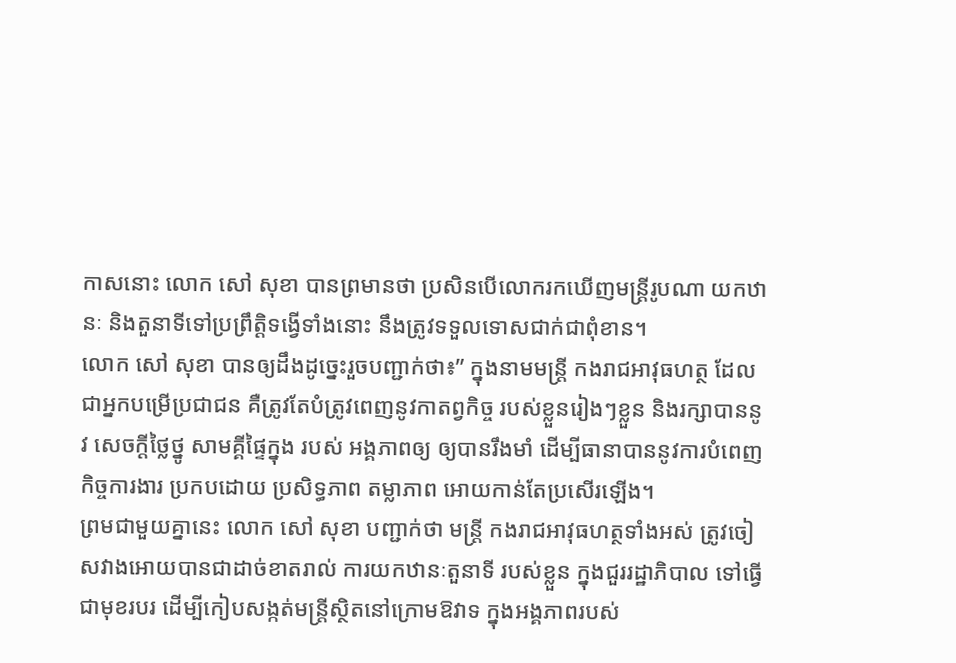កាសនោះ លោក សៅ សុខា បានព្រមានថា ប្រសិនបើលោករកឃើញមន្ដ្រីរូបណា យកឋានៈ និងតួនាទីទៅប្រព្រឹត្ដិទង្វើទាំងនោះ នឹងត្រូវទទួលទោសជាក់ជាពុំខាន។
លោក សៅ សុខា បានឲ្យដឹងដូច្នេះរួចបញ្ជាក់ថា៖” ក្នុងនាមមន្ត្រី កងរាជអាវុធហត្ថ ដែលជាអ្នកបម្រើប្រជាជន គឺត្រូវតែបំត្រូវពេញនូវកាតព្វកិច្ច របស់ខ្លួនរៀងៗខ្លួន និងរក្សាបាននូវ សេចក្តីថ្លៃថ្នូ សាមគ្គីផ្ទៃក្នុង របស់ អង្គភាពឲ្យ ឲ្យបានរឹងមាំ ដើម្បីធានាបាននូវការបំពេញកិច្ចការងារ ប្រកបដោយ ប្រសិទ្ធភាព តម្លាភាព អោយកាន់តែប្រសើរឡើង។
ព្រមជាមួយគ្នានេះ លោក សៅ សុខា បញ្ជាក់ថា មន្ត្រី កងរាជអាវុធហត្ថទាំងអស់ ត្រូវចៀសវាងអោយបានជាដាច់ខាតរាល់ ការយកឋានៈតួនាទី របស់ខ្លួន ក្នុងជួររដ្ឋាភិបាល ទៅធ្វើជាមុខរបរ ដើម្បីកៀបសង្កត់មន្ត្រីស្ថិតនៅក្រោមឱវាទ ក្នុងអង្គភាពរបស់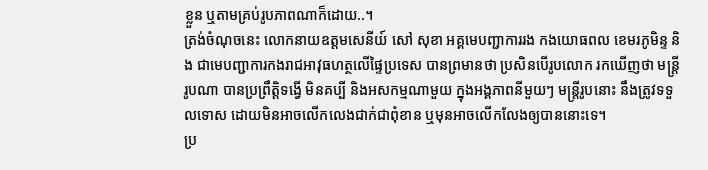ខ្លួន ឬតាមគ្រប់រូបភាពណាក៏ដោយ..។
ត្រង់ចំណុចនេះ លោកនាយឧត្ដមសេនីយ៍ សៅ សុខា អគ្គមេបញ្ជាការរង កងយោធពល ខេមរភូមិន្ទ និង ជាមេបញ្ជាការកងរាជអាវុធហត្ថលើផ្ទៃប្រទេស បានព្រមានថា ប្រសិនបើរូបលោក រកឃើញថា មន្ត្រីរូបណា បានប្រព្រឹត្តិទង្វើ មិនគប្បី និងអសកម្មណាមួយ ក្នុងអង្គភាពនីមួយៗ មន្ត្រីរូបនោះ នឹងត្រូវទទួលទោស ដោយមិនអាចលើកលេងជាក់ជាពុំខាន ឬមុនអាចលើកលែងឲ្យបាននោះទេ។
ប្រ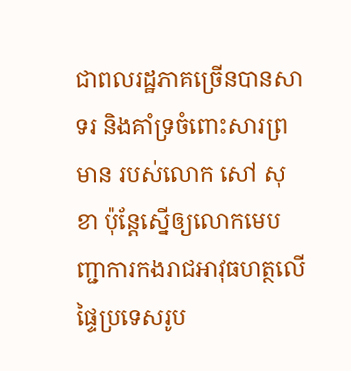ជាពលរដ្ឋភាគច្រើនបានសាទរ និងគាំទ្រចំពោះសារព្រមាន របស់លោក សៅ សុខា ប៉ុន្តែស្នើឲ្យលោកមេបញ្ជាការកងរាជអាវុធហត្ថលើផ្ទៃប្រទេសរូប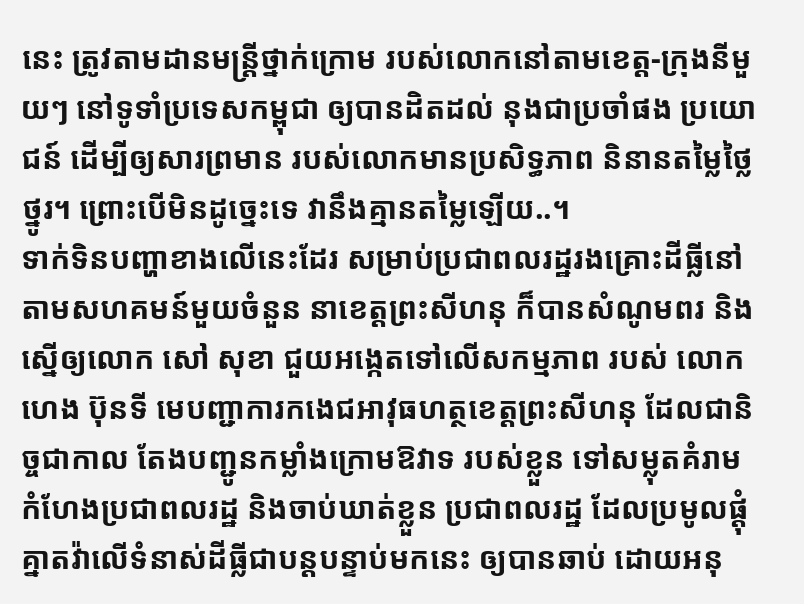នេះ ត្រូវតាមដានមន្ត្រីថ្នាក់ក្រោម របស់លោកនៅតាមខេត្ត-ក្រុងនីមួយៗ នៅទូទាំប្រទេសកម្ពុជា ឲ្យបានដិតដល់ នុងជាប្រចាំផង ប្រយោជន៍ ដើម្បីឲ្យសារព្រមាន របស់លោកមានប្រសិទ្ធភាព និនានតម្លៃថ្លៃថ្នូរ។ ព្រោះបើមិនដូច្នេះទេ វានឹងគ្មានតម្លៃឡើយ..។
ទាក់ទិនបញ្ហាខាងលើនេះដែរ សម្រាប់ប្រជាពលរដ្ឋរងគ្រោះដីធ្លីនៅតាមសហគមន៍មួយចំនួន នាខេត្តព្រះសីហនុ ក៏បានសំណូមពរ និងស្នើឲ្យលោក សៅ សុខា ជួយអង្កេតទៅលើសកម្មភាព របស់ លោក ហេង ប៊ុនទី មេបញ្ជាការកងេជអាវុធហត្ថខេត្តព្រះសីហនុ ដែលជានិច្ចជាកាល តែងបញ្ជូនកម្លាំងក្រោមឱវាទ របស់ខ្លួន ទៅសម្លុតគំរាមកំហែងប្រជាពលរដ្ឋ និងចាប់ឃាត់ខ្លួន ប្រជាពលរដ្ឋ ដែលប្រមូលផ្តុំគ្នាតវ៉ាលើទំនាស់ដីធ្លីជាបន្តបន្ទាប់មកនេះ ឲ្យបានឆាប់ ដោយអនុ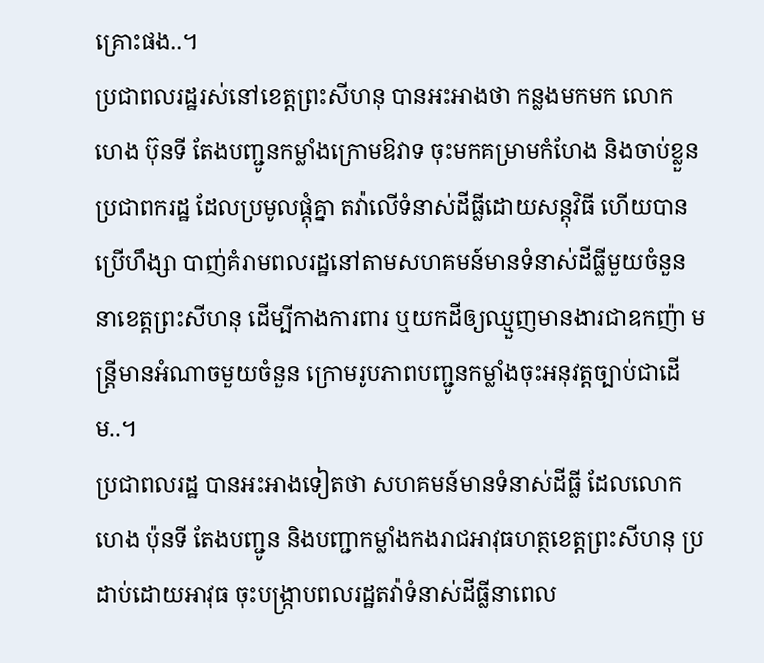គ្រោះផង..។
ប្រជាពលរដ្ឋរស់នៅខេត្តព្រះសីហនុ បានអះអាងថា កន្លងមកមក លោក ហេង ប៊ុនទី តែងបញ្ជូនកម្លាំងក្រោមឱវាទ ចុះមកគម្រាមកំហែង និងចាប់ខ្លួនប្រជាពករដ្ឋ ដែលប្រមូលផ្តុំគ្នា តវ៉ាលើទំនាស់ដីធ្លីដោយសន្តុវិធី ហើយបានប្រើហឹង្សា បាញ់គំរាមពលរដ្ឋនៅតាមសហគមន៍មានទំនាស់ដីធ្លីមួយចំនួន នាខេត្តព្រះសីហនុ ដើម្បីកាងការពារ ឬយកដីឲ្យឈ្មួញមានងារជាឧកញ៉ា មន្ត្រីមានអំណាចមួយចំនួន ក្រោមរូបភាពបញ្ជូនកម្លាំងចុះអនុវត្តច្បាប់ជាដើម..។
ប្រជាពលរដ្ឋ បានអះអាងទៀតថា សហគមន៍មានទំនាស់ដីធ្លី ដែលលោក ហេង ប៉ុនទី តែងបញ្ជូន និងបញ្ជាកម្លាំងកងរាជអាវុធហត្ថខេត្តព្រះសីហនុ ប្រដាប់ដោយអាវុធ ចុះបង្ក្រាបពលរដ្ឋតវ៉ាទំនាស់ដីធ្លីនាពេល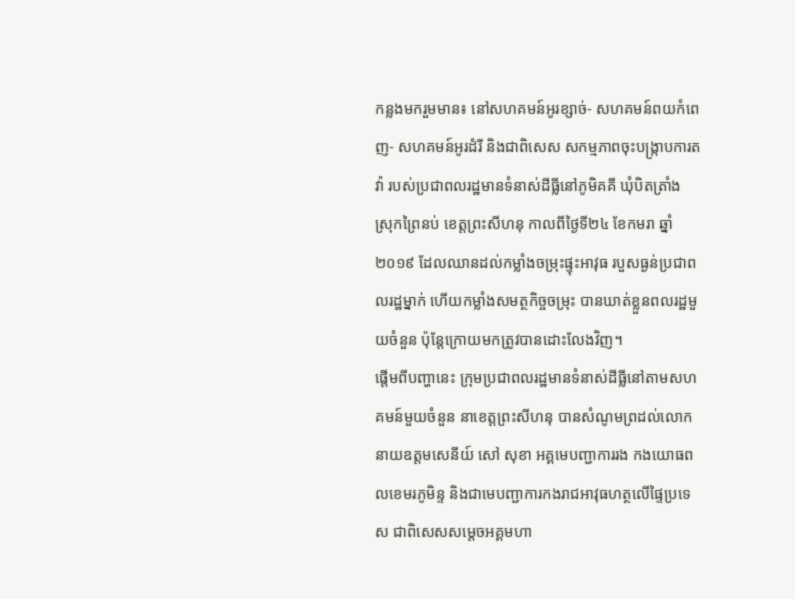កន្លងមករួមមាន៖ នៅសហគមន៍អូរខ្សាច់- សហគមន៍ពយកំពេញ- សហគមន៍អូរដំរី និងជាពិសេស សកម្មភាពចុះបង្ក្រាបការតវ៉ា របស់ប្រជាពលរដ្ឋមានទំនាស់ដីធ្លីនៅភូមិគគី ឃុំបិតត្រាំង ស្រុកព្រៃនប់ ខេត្តព្រះសីហនុ កាលពីថ្ងៃទី២៤ ខែកមរា ឆ្នាំ២០១៩ ដែលឈានដល់កម្លាំងចម្រុះផ្ទុះអាវុធ របួសធ្ងន់ប្រជាពលរដ្ឋម្នាក់ ហើយកម្លាំងសមត្ថកិច្ចចម្រុះ បានឃាត់ខ្លួនពលរដ្ឋមួយចំនួន ប៉ុន្តែក្រោយមកត្រូវបានដោះលែងវិញ។
ផ្តើមពីបញ្ហានេះ ក្រុមប្រជាពលរដ្ឋមានទំនាស់ដីធ្លីនៅតាមសហគមន៍មួយចំនួន នាខេត្តព្រះសីហនុ បានសំណូមព្រដល់លោកនាយឧត្ដមសេនីយ៍ សៅ សុខា អគ្គមេបញ្ជាការរង កងយោធពលខេមរភូមិន្ទ និងជាមេបញ្ជាការកងរាជអាវុធហត្ថលើផ្ទៃប្រទេស ជាពិសេសសម្តេចអគ្គមហា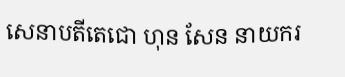សេនាបតីតេជោ ហុន សែន នាយករ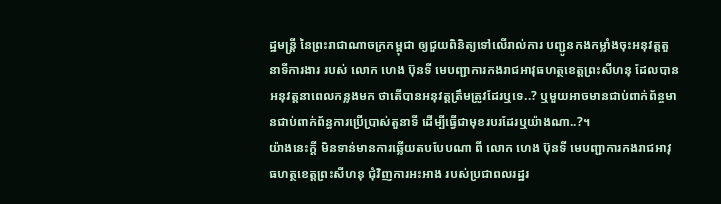ដ្ឋមន្ត្រី នៃព្រះរាជាណាចក្រកម្ពុជា ឲ្យជួយពិនិត្យទៅលើរាល់ការ បញ្ជូនកងកម្លាំងចុះអនុវត្តតួនាទីការងារ របស់ លោក ហេង ប៊ុនទី មេបញ្ជាការកងរាជអាវុធហត្ថខេត្តព្រះសីហនុ ដែលបានអនុវត្តនាពេលកន្លងមក ថាតើបានអនុវត្តត្រឹមត្រូវដែរឬទេ..? ឬមួយអាចមានជាប់ពាក់ព័ន្ចមានជាប់ពាក់ព័ន្ធការប្រើប្រាស់តួនាទី ដើម្បីធ្វើជាមុខរបរដែរឬយ៉ាងណា..?។
យ៉ាងនេះក្តី មិនទាន់មានការឆ្លើយតបបែបណា ពី លោក ហេង ប៊ុនទី មេបញ្ជាការកងរាជអាវុធហត្ថខេត្តព្រះសីហនុ ជុំវិញការអះអាង របស់ប្រជាពលរដ្ឋរ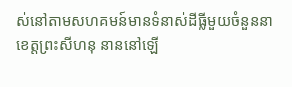ស់នៅតាមសហគមន៍មានទំនាស់ដីធ្លីមួយចំនួននាខេត្តព្រះសីហនុ នាននៅឡើ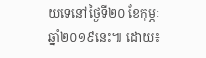យទេនៅថ្ងៃទី២០ ខែកុម្ភៈ ឆ្នាំ២០១៩នេះ៕ ដោយ៖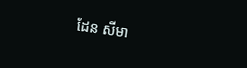ដែន សីមា